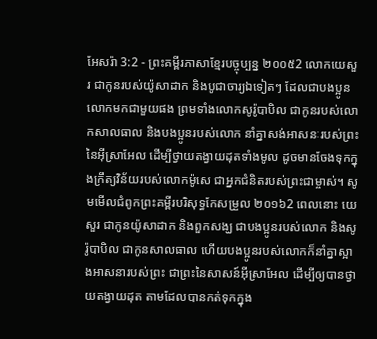អែសរ៉ា 3:2 - ព្រះគម្ពីរភាសាខ្មែរបច្ចុប្បន្ន ២០០៥2 លោកយេសួរ ជាកូនរបស់យ៉ូសាដាក និងបូជាចារ្យឯទៀតៗ ដែលជាបងប្អូនលោកមកជាមួយផង ព្រមទាំងលោកសូរ៉ូបាបិល ជាកូនរបស់លោកសាលធាល និងបងប្អូនរបស់លោក នាំគ្នាសង់អាសនៈរបស់ព្រះនៃអ៊ីស្រាអែល ដើម្បីថ្វាយតង្វាយដុតទាំងមូល ដូចមានចែងទុកក្នុងក្រឹត្យវិន័យរបស់លោកម៉ូសេ ជាអ្នកជំនិតរបស់ព្រះជាម្ចាស់។ សូមមើលជំពូកព្រះគម្ពីរបរិសុទ្ធកែសម្រួល ២០១៦2 ពេលនោះ យេសួរ ជាកូនយ៉ូសាដាក និងពួកសង្ឃ ជាបងប្អូនរបស់លោក និងសូរ៉ូបាបិល ជាកូនសាលធាល ហើយបងប្អូនរបស់លោកក៏នាំគ្នាស្អាងអាសនារបស់ព្រះ ជាព្រះនៃសាសន៍អ៊ីស្រាអែល ដើម្បីឲ្យបានថ្វាយតង្វាយដុត តាមដែលបានកត់ទុកក្នុង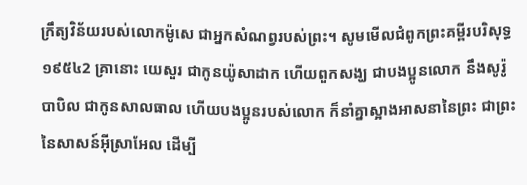ក្រឹត្យវិន័យរបស់លោកម៉ូសេ ជាអ្នកសំណព្វរបស់ព្រះ។ សូមមើលជំពូកព្រះគម្ពីរបរិសុទ្ធ ១៩៥៤2 គ្រានោះ យេសួរ ជាកូនយ៉ូសាដាក ហើយពួកសង្ឃ ជាបងប្អូនលោក នឹងសូរ៉ូបាបិល ជាកូនសាលធាល ហើយបងប្អូនរបស់លោក ក៏នាំគ្នាស្អាងអាសនានៃព្រះ ជាព្រះនៃសាសន៍អ៊ីស្រាអែល ដើម្បី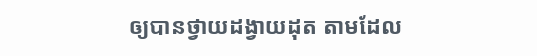ឲ្យបានថ្វាយដង្វាយដុត តាមដែល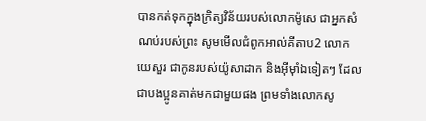បានកត់ទុកក្នុងក្រិត្យវិន័យរបស់លោកម៉ូសេ ជាអ្នកសំណប់របស់ព្រះ សូមមើលជំពូកអាល់គីតាប2 លោកយេសួរ ជាកូនរបស់យ៉ូសាដាក និងអ៊ីមុាំឯទៀតៗ ដែលជាបងប្អូនគាត់មកជាមួយផង ព្រមទាំងលោកសូ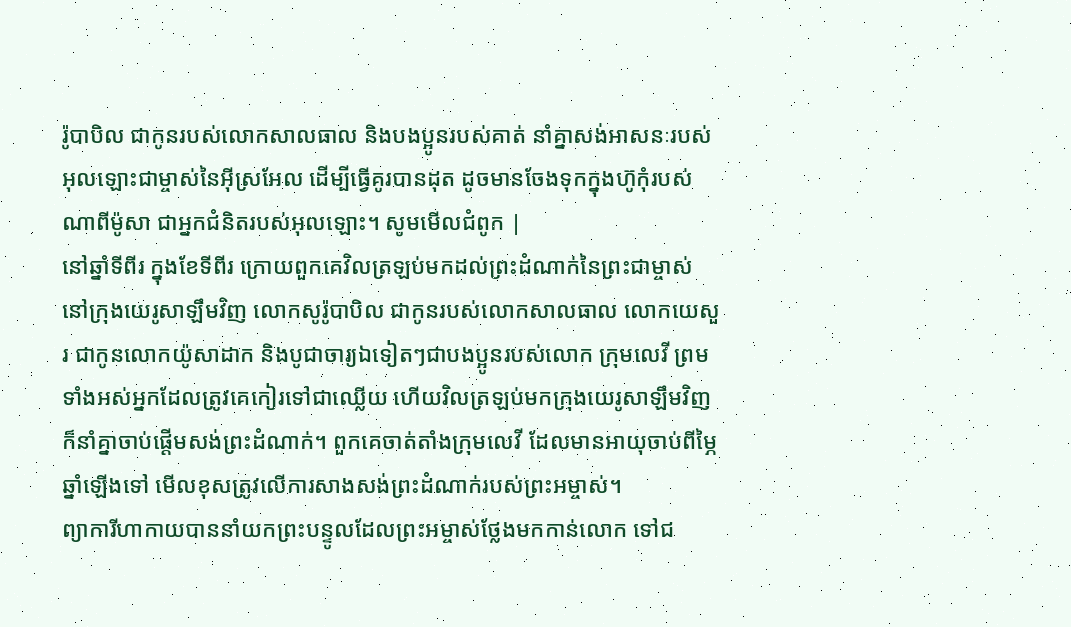រ៉ូបាបិល ជាកូនរបស់លោកសាលធាល និងបងប្អូនរបស់គាត់ នាំគ្នាសង់អាសនៈរបស់អុលឡោះជាម្ចាស់នៃអ៊ីស្រអែល ដើម្បីធ្វើគូរបានដុត ដូចមានចែងទុកក្នុងហ៊ូកុំរបស់ណាពីម៉ូសា ជាអ្នកជំនិតរបស់អុលឡោះ។ សូមមើលជំពូក |
នៅឆ្នាំទីពីរ ក្នុងខែទីពីរ ក្រោយពួកគេវិលត្រឡប់មកដល់ព្រះដំណាក់នៃព្រះជាម្ចាស់ នៅក្រុងយេរូសាឡឹមវិញ លោកសូរ៉ូបាបិល ជាកូនរបស់លោកសាលធាល លោកយេសួរ ជាកូនលោកយ៉ូសាដាក និងបូជាចារ្យឯទៀតៗជាបងប្អូនរបស់លោក ក្រុមលេវី ព្រមទាំងអស់អ្នកដែលត្រូវគេកៀរទៅជាឈ្លើយ ហើយវិលត្រឡប់មកក្រុងយេរូសាឡឹមវិញ ក៏នាំគ្នាចាប់ផ្ដើមសង់ព្រះដំណាក់។ ពួកគេចាត់តាំងក្រុមលេវី ដែលមានអាយុចាប់ពីម្ភៃឆ្នាំឡើងទៅ មើលខុសត្រូវលើការសាងសង់ព្រះដំណាក់របស់ព្រះអម្ចាស់។
ព្យាការីហាកាយបាននាំយកព្រះបន្ទូលដែលព្រះអម្ចាស់ថ្លែងមកកាន់លោក ទៅជ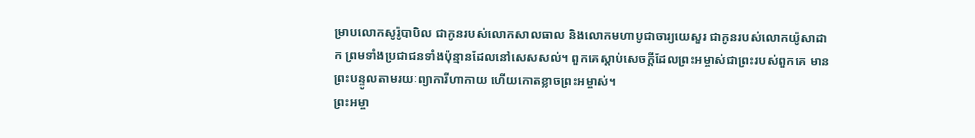ម្រាបលោកសូរ៉ូបាបិល ជាកូនរបស់លោកសាលធាល និងលោកមហាបូជាចារ្យយេសួរ ជាកូនរបស់លោកយ៉ូសាដាក ព្រមទាំងប្រជាជនទាំងប៉ុន្មានដែលនៅសេសសល់។ ពួកគេស្ដាប់សេចក្ដីដែលព្រះអម្ចាស់ជាព្រះរបស់ពួកគេ មានព្រះបន្ទូលតាមរយៈព្យាការីហាកាយ ហើយកោតខ្លាចព្រះអម្ចាស់។
ព្រះអម្ចា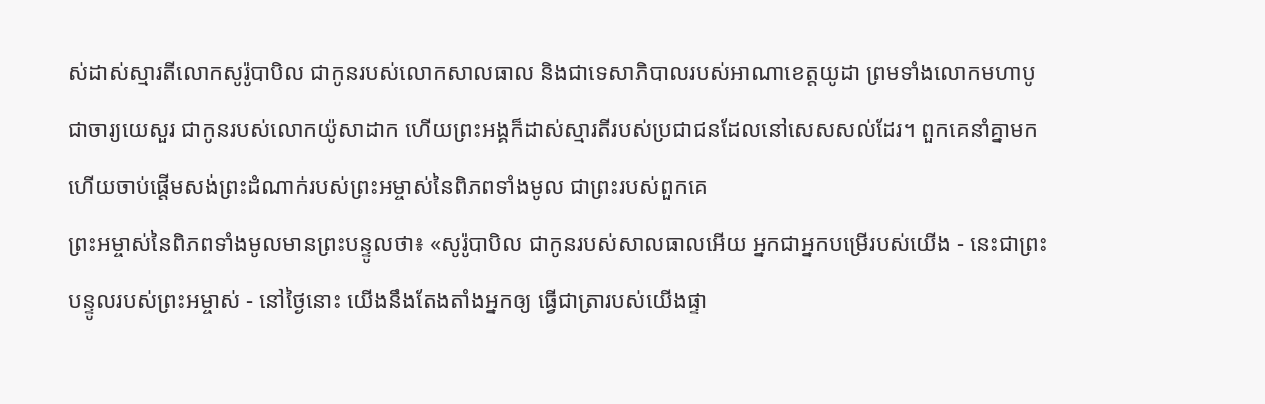ស់ដាស់ស្មារតីលោកសូរ៉ូបាបិល ជាកូនរបស់លោកសាលធាល និងជាទេសាភិបាលរបស់អាណាខេត្តយូដា ព្រមទាំងលោកមហាបូជាចារ្យយេសួរ ជាកូនរបស់លោកយ៉ូសាដាក ហើយព្រះអង្គក៏ដាស់ស្មារតីរបស់ប្រជាជនដែលនៅសេសសល់ដែរ។ ពួកគេនាំគ្នាមក ហើយចាប់ផ្ដើមសង់ព្រះដំណាក់របស់ព្រះអម្ចាស់នៃពិភពទាំងមូល ជាព្រះរបស់ពួកគេ
ព្រះអម្ចាស់នៃពិភពទាំងមូលមានព្រះបន្ទូលថា៖ «សូរ៉ូបាបិល ជាកូនរបស់សាលធាលអើយ អ្នកជាអ្នកបម្រើរបស់យើង - នេះជាព្រះបន្ទូលរបស់ព្រះអម្ចាស់ - នៅថ្ងៃនោះ យើងនឹងតែងតាំងអ្នកឲ្យ ធ្វើជាត្រារបស់យើងផ្ទា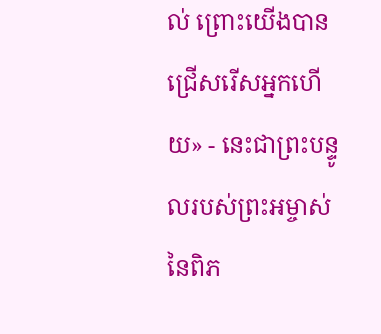ល់ ព្រោះយើងបានជ្រើសរើសអ្នកហើយ» - នេះជាព្រះបន្ទូលរបស់ព្រះអម្ចាស់ នៃពិភ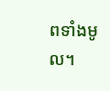ពទាំងមូល។